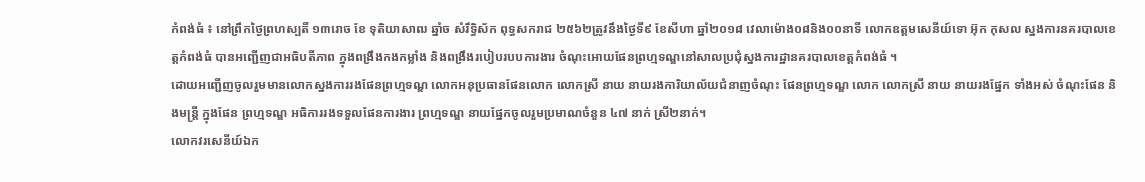កំពង់ធំ ៖ នៅព្រឹកថ្ងៃព្រហស្បតិ៍ ១៣រោច ខែ ទុតិយាសាឍ ឆ្នាំច សំរឹទ្ធិស័ក ពុទ្ធសករាជ ២៥៦២ត្រូវនឹងថ្ងៃទី៩ ខែសីហា ឆ្នាំ២០១៨ វេលាម៉ោង០៨និង០០នាទី លោកឧត្តមសេនីយ៍ទោ អ៊ុក កុសល ស្នងការនគរបាលខេត្តកំពង់ធំ បានអញ្ជើញជាអធិបតីភាព ក្នុងពង្រឹងកងកម្លាំង និងពង្រឹងរបៀបរបបការងារ ចំណុះអោយផែនព្រហ្មទណ្ឌនៅសាលប្រជុំស្នងការដ្ឋានគរបាលខេត្តកំពង់ធំ ។
ដោយអញ្ជើញចូលរួមមានលោកស្នងការរងផែនព្រហ្មទណ្ឌ លោកអនុប្រធានផែនលោក លោកស្រី នាយ នាយរងការិយាល័យជំនាញចំណុះ ផែនព្រហ្មទណ្ឌ លោក លោកស្រី នាយ នាយរងផ្នែក ទាំងអស់ ចំណុះផែន និងមន្ត្រី ក្នុងផែន ព្រហ្មទណ្ឌ អធិការរងទទួលផែនការងារ ព្រហ្មទណ្ឌ នាយផ្នែកចូលរួមប្រមាណចំនួន ៤៧ នាក់ ស្រី២នាក់។
លោកវរសេនីយ៍ឯក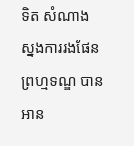ទិត សំណាង ស្នងការរងផែនព្រហ្មទណ្ឌ បានអាន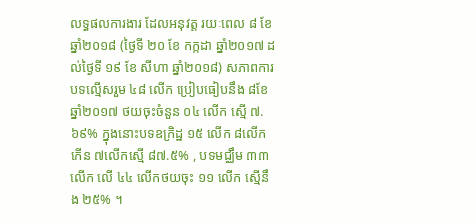លទ្ធផលការងារ ដែលអនុវត្ត រយៈពេល ៨ ខែ ឆ្នាំ២០១៨ (ថ្ងៃទី ២០ ខែ កក្កដា ឆ្នាំ២០១៧ ដល់ថ្ងៃទី ១៩ ខែ សីហា ឆ្នាំ២០១៨) សភាពការបទល្មើសរួម ៤៨ លើក ប្រៀបធៀបនឹង ៨ខែឆ្នាំ២០១៧ ថយចុះចំនួន ០៤ លើក ស្មើ ៧.៦៩% ក្នុងនោះបទឧក្រិដ្ឋ ១៥ លើក ៨លើក កើន ៧លើកស្មើ ៨៧.៥% , បទមជ្ឈឹម ៣៣ លើក លើ ៤៤ លើកថយចុះ ១១ លើក ស្មើនឹង ២៥% ។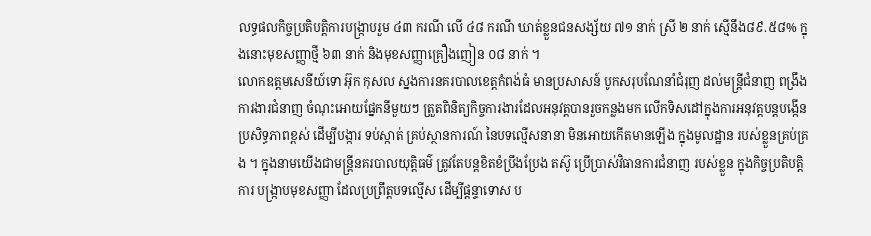លទ្ធផលកិច្ចប្រតិបត្តិការបង្ក្រាបរួម ៤៣ ករណី លើ ៤៨ ករណី ឃាត់ខ្លួនជនសង្ស័យ ៧១ នាក់ ស្រី ២ នាក់ ស្មើនឹង៨៩.៥៨% ក្នុងនោះមុខសញ្ញាថ្មី ៦៣ នាក់ និងមុខសញ្ញាគ្រឿងញៀន ០៨ នាក់ ។
លោកឧត្តមសេនីយ៍ទោ អ៊ុក កុសល ស្នងការនគរបាលខេត្តកំពង់ធំ មានប្រសាសន៍ បូកសរុបណែនាំជំរុញ ដល់មន្ត្រីជំនាញ ពង្រឹងការងារជំនាញ ចំណុះអោយផ្នែកនីមួយៗ ត្រួតពិនិត្យកិច្ចការងារដែលអនុវត្តបានរួចកន្លងមក លើកទិសដៅក្នុងការអនុវត្តបន្តបង្កើនប្រសិទ្ធភាពខ្ពស់ ដើម្បីបង្ការ ទប់ស្កាត់ គ្រប់ស្ថានការណ៍ នៃបទល្មើសនានា មិនអោយកើតមានឡើង ក្នុងមូលដ្ឋាន របស់ខ្លួនគ្រប់គ្រង ។ ក្នុងនាមយើងជាមន្ត្រីនគរបាលយុត្តិធម៌ ត្រូវតែបន្តខិតខំប្រឹងប្រែង តស៊ូ ប្រើប្រាស់វិធានការជំនាញ របស់ខ្លួន ក្នុងកិច្ចប្រតិបត្តិការ បង្ក្រាបមុខសញ្ញា ដែលប្រព្រឹត្តបទល្មើស ដើម្បីផ្ដន្ទាទោស ប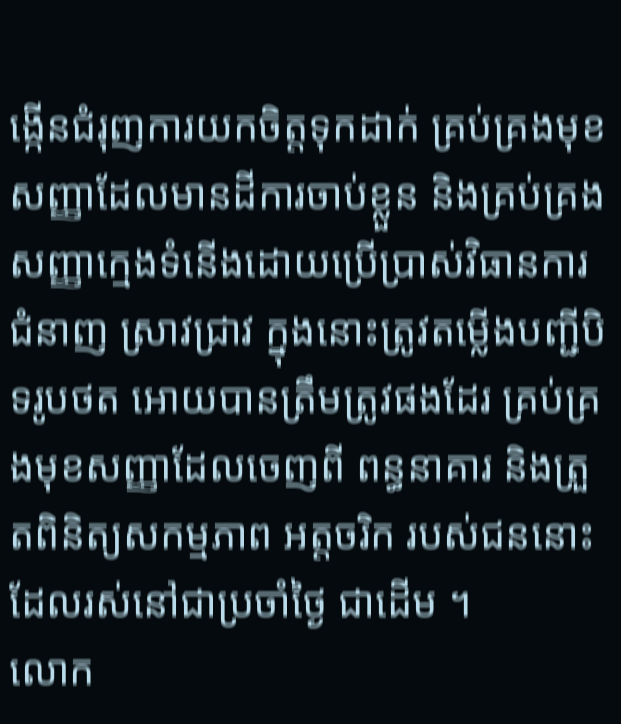ង្កើនជំរុញការយកចិត្តទុកដាក់ គ្រប់គ្រងមុខសញ្ញាដែលមានដីការចាប់ខ្លួន និងគ្រប់គ្រងសញ្ញាក្មេងទំនើងដោយប្រើប្រាស់វិធានការជំនាញ ស្រាវជ្រាវ ក្នុងនោះត្រូវតម្លើងបញ្ជីបិទរូបថត អោយបានត្រឹមត្រូវផងដែរ គ្រប់គ្រងមុខសញ្ញាដែលចេញពី ពន្ធនាគារ និងត្រួតពិនិត្យសកម្មភាព អត្តចរិក របស់ជននោះ ដែលរស់នៅជាប្រចាំថ្ងៃ ជាដើម ។
លោក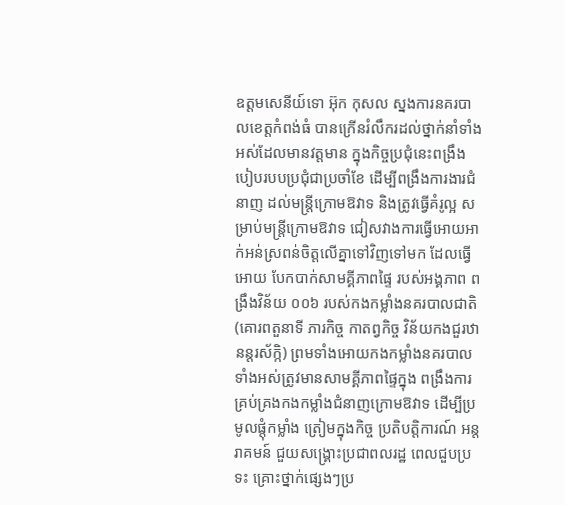ឧត្តមសេនីយ៍ទោ អ៊ុក កុសល ស្នងការនគរបាលខេត្តកំពង់ធំ បានក្រើនរំលឹករដល់ថ្នាក់នាំទាំងអស់ដែលមានវត្តមាន ក្នុងកិច្ចប្រជុំនេះពង្រឹងបៀបរបបប្រជុំជាប្រចាំខែ ដើម្បីពង្រឹងការងារជំនាញ ដល់មន្ត្រីក្រោមឱវាទ និងត្រូវធ្វើគំរូល្អ សម្រាប់មន្ត្រីក្រោមឱវាទ ជៀសវាងការធ្វើអោយអាក់អន់ស្រពន់ចិត្តលើគ្នាទៅវិញទៅមក ដែលធ្វើអោយ បែកបាក់សាមគ្គីភាពផ្ទៃ របស់អង្គភាព ពង្រឹងវិន័យ ០០៦ របស់កងកម្លាំងនគរបាលជាតិ (គោរពតួនាទី ភារកិច្ច កាតព្វកិច្ច វិន័យកងជួរឋានន្តរស័ក្កិ) ព្រមទាំងអោយកងកម្លាំងនគរបាលទាំងអស់ត្រូវមានសាមគ្គីភាពផ្ទៃក្នុង ពង្រឹងការគ្រប់គ្រងកងកម្លាំងជំនាញក្រោមឱវាទ ដើម្បីប្រមូលផ្ដុំកម្លាំង ត្រៀមក្នុងកិច្ច ប្រតិបត្តិការណ៍ អន្តរាគមន៍ ជួយសង្គ្រោះប្រជាពលរដ្ឋ ពេលជួបប្រទះ គ្រោះថ្នាក់ផ្សេងៗប្រ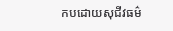កបដោយសុជីវធម៌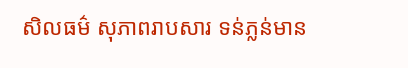សិលធម៌ សុភាពរាបសារ ទន់ភ្លន់មាន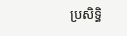ប្រសិទ្ធិ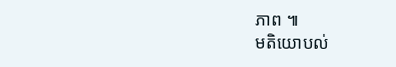ភាព ៕
មតិយោបល់